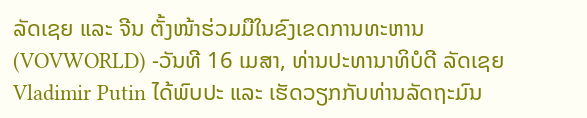ລັດເຊຍ ແລະ ຈີນ ຕັ້ງໜ້າຮ່ວມມືໃນຂົງເຂດການທະຫານ
(VOVWORLD) -ວັນທີ 16 ເມສາ, ທ່ານປະທານາທິບໍດີ ລັດເຊຍ Vladimir Putin ໄດ້ພົບປະ ແລະ ເຮັດວຽກກັບທ່ານລັດຖະມົນ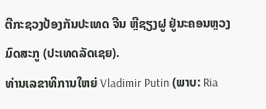ຕີກະຊວງປ້ອງກັນປະເທດ ຈີນ ຫຼີຊຽງຝູ ຢູ່ນະຄອນຫຼວງ ມົດສະກູ (ປະເທດລັດເຊຍ).
ທ່ານເລຂາທິການໃຫຍ່ Vladimir Putin (ພາບ: Ria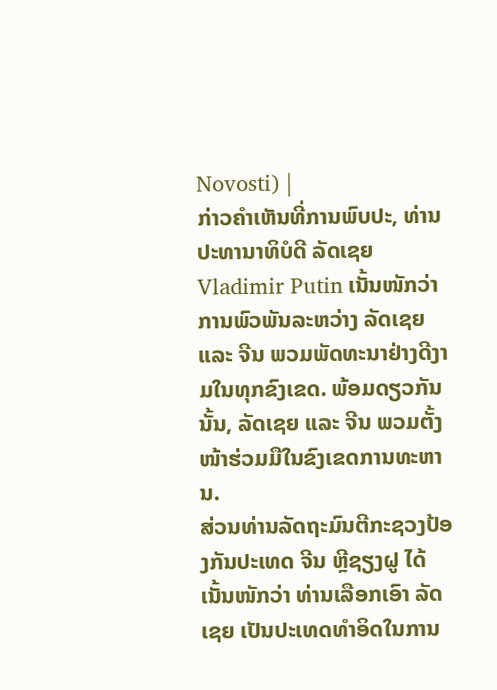Novosti) |
ກ່າວຄຳເຫັນທີ່ການພົບປະ, ທ່ານປະທານາທິບໍດີ ລັດເຊຍ Vladimir Putin ເນັ້ນໜັກວ່າ ການພົວພັນລະຫວ່າງ ລັດເຊຍ ແລະ ຈີນ ພວມພັດທະນາຢ່າງດີງາມໃນທຸກຂົງເຂດ. ພ້ອມດຽວກັນນັ້ນ, ລັດເຊຍ ແລະ ຈີນ ພວມຕັ້ງໜ້າຮ່ວມມືໃນຂົງເຂດການທະຫານ.
ສ່ວນທ່ານລັດຖະມົນຕີກະຊວງປ້ອງກັນປະເທດ ຈີນ ຫຼີຊຽງຝູ ໄດ້ເນັ້ນໜັກວ່າ ທ່ານເລືອກເອົາ ລັດເຊຍ ເປັນປະເທດທຳອິດໃນການ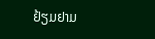ຢ້ຽມຢາມ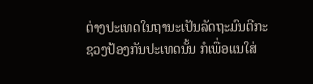ຕ່າງປະເທດໃນຖານະເປັນລັດຖະມົນຕີກະຊວງປ້ອງກັນປະເທດນັ້ນ ກໍເພື່ອແນໃສ່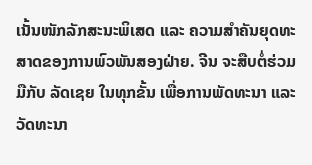ເນັ້ນໜັກລັກສະນະພິເສດ ແລະ ຄວາມສຳຄັນຍຸດທະສາດຂອງການພົວພັນສອງຝ່າຍ. ຈີນ ຈະສືບຕໍ່ຮ່ວມມືກັບ ລັດເຊຍ ໃນທຸກຂັ້ນ ເພື່ອການພັດທະນາ ແລະ ວັດທະນາ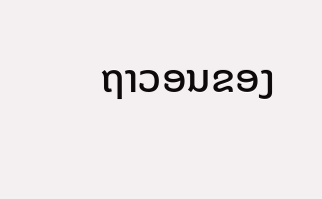ຖາວອນຂອງ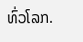ທົ່ວໂລກ.